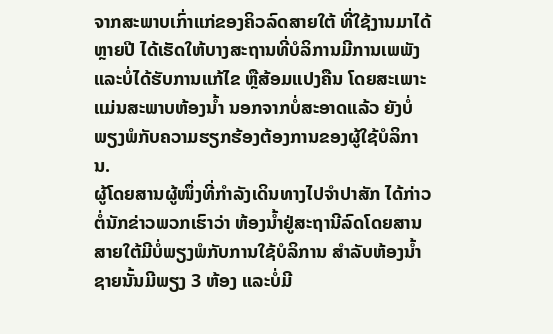ຈາກສະພາບເກົ່າແກ່ຂອງຄິວລົດສາຍໃຕ້ ທີ່ໃຊ້ງານມາໄດ້ຫຼາຍປີ ໄດ້ເຮັດໃຫ້ບາງສະຖານທີ່ບໍລິການມີການເພພັງ ແລະບໍ່ໄດ້ຮັບການແກ້ໄຂ ຫຼືສ້ອມແປງຄືນ ໂດຍສະເພາະແມ່ນສະພາບຫ້ອງນ້ຳ ນອກຈາກບໍ່ສະອາດແລ້ວ ຍັງບໍ່ພຽງພໍກັບຄວາມຮຽກຮ້ອງຕ້ອງການຂອງຜູ້ໃຊ້ບໍລິການ.
ຜູ້ໂດຍສານຜູ້ໜຶ່ງທີ່ກຳລັງເດິນທາງໄປຈຳປາສັກ ໄດ້ກ່າວຕໍ່ນັກຂ່າວພວກເຮົາວ່າ ຫ້ອງນ້ຳຢູ່ສະຖານີລົດໂດຍສານສາຍໃຕ້ມີບໍ່ພຽງພໍກັບການໃຊ້ບໍລິການ ສຳລັບຫ້ອງນ້ຳຊາຍນັ້ນມີພຽງ 3 ຫ້ອງ ແລະບໍ່ມີ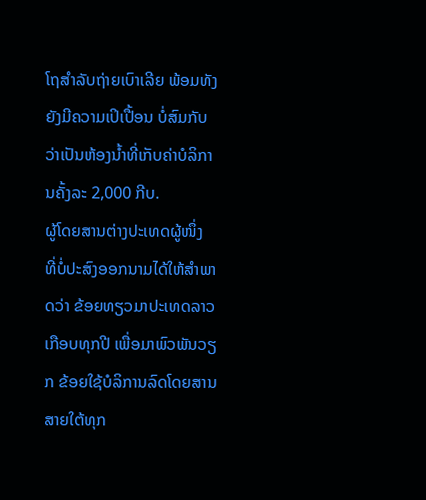ໂຖສຳລັບຖ່າຍເບົາເລີຍ ພ້ອມທັງຍັງມີຄວາມເປິເປື້ອນ ບໍ່ສົມກັບວ່າເປັນຫ້ອງນ້ຳທີ່ເກັບຄ່າບໍລິການຄັ້ງລະ 2,000 ກີບ.
ຜູ້ໂດຍສານຕ່າງປະເທດຜູ້ໜຶ່ງ ທີ່ບໍ່ປະສົງອອກນາມໄດ້ໃຫ້ສຳພາດວ່າ ຂ້ອຍທຽວມາປະເທດລາວເກືອບທຸກປີ ເພື່ອມາພົວພັນວຽກ ຂ້ອຍໃຊ້ບໍລິການລົດໂດຍສານສາຍໃຕ້ທຸກ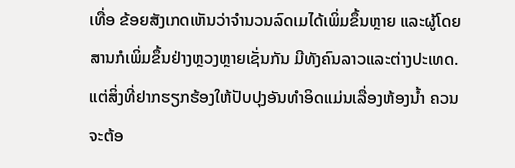ເທື່ອ ຂ້ອຍສັງເກດເຫັນວ່າຈຳນວນລົດເມໄດ້ເພິ່ມຂຶ້ນຫຼາຍ ແລະຜູ້ໂດຍສານກໍເພິ່ມຂຶ້ນຢ່າງຫຼວງຫຼາຍເຊັ່ນກັນ ມີທັງຄົນລາວແລະຕ່າງປະເທດ. ແຕ່ສິ່ງທີ່ຢາກຮຽກຮ້ອງໃຫ້ປັບປຸງອັນທຳອິດແມ່ນເລື່ອງຫ້ອງນ້ຳ ຄວນຈະຕ້ອ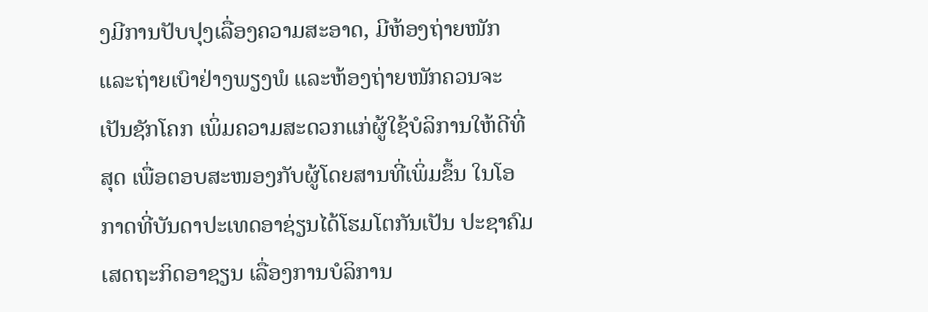ງມີການປັບປຸງເລື່ອງຄວາມສະອາດ, ມີຫ້ອງຖ່າຍໜັກ ແລະຖ່າຍເບົາຢ່າງພຽງພໍ ແລະຫ້ອງຖ່າຍໜັກຄວນຈະເປັນຊັກໂຄກ ເພິ່ມຄວາມສະດວກແກ່ຜູ້ໃຊ້ບໍລິການໃຫ້ດີທີ່ສຸດ ເພື່ອຕອບສະໜອງກັບຜູ້ໂດຍສານທີ່ເພິ່ມຂຶ້ນ ໃນໂອກາດທີ່ບັນດາປະເທດອາຊ່ຽນໄດ້ໂຮມໂຕກັນເປັນ ປະຊາຄົມເສດຖະກິດອາຊຽນ ເລື່ອງການບໍລິການ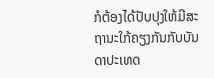ກໍຕ້ອງໄດ້ປັບປຸງໃຫ້ມີສະຖານະໃກ້ຄຽງກັນກັບບັນດາປະເທດ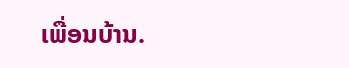ເພື່ອນບ້ານ.